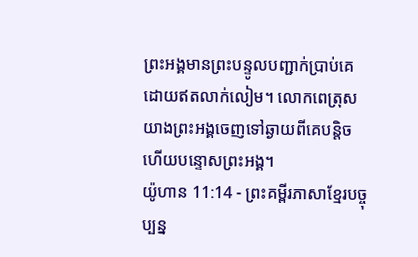ព្រះអង្គមានព្រះបន្ទូលបញ្ជាក់ប្រាប់គេ ដោយឥតលាក់លៀម។ លោកពេត្រុសយាងព្រះអង្គចេញទៅឆ្ងាយពីគេបន្តិច ហើយបន្ទោសព្រះអង្គ។
យ៉ូហាន 11:14 - ព្រះគម្ពីរភាសាខ្មែរបច្ចុប្បន្ន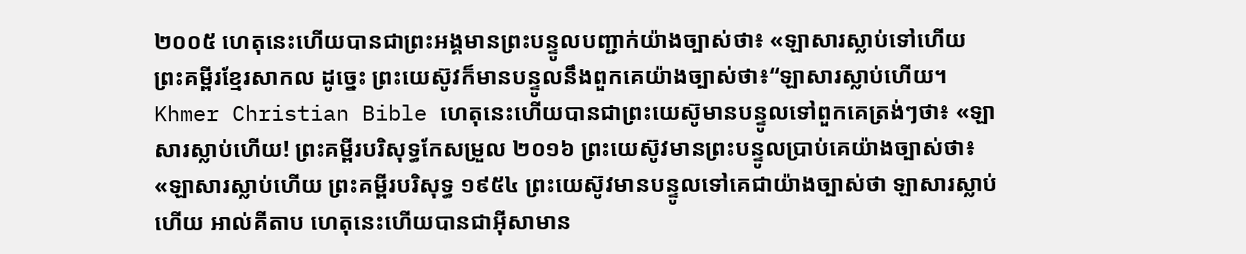២០០៥ ហេតុនេះហើយបានជាព្រះអង្គមានព្រះបន្ទូលបញ្ជាក់យ៉ាងច្បាស់ថា៖ «ឡាសារស្លាប់ទៅហើយ ព្រះគម្ពីរខ្មែរសាកល ដូច្នេះ ព្រះយេស៊ូវក៏មានបន្ទូលនឹងពួកគេយ៉ាងច្បាស់ថា៖“ឡាសារស្លាប់ហើយ។ Khmer Christian Bible ហេតុនេះហើយបានជាព្រះយេស៊ូមានបន្ទូលទៅពួកគេត្រង់ៗថា៖ «ឡាសារស្លាប់ហើយ! ព្រះគម្ពីរបរិសុទ្ធកែសម្រួល ២០១៦ ព្រះយេស៊ូវមានព្រះបន្ទូលប្រាប់គេយ៉ាងច្បាស់ថា៖ «ឡាសារស្លាប់ហើយ ព្រះគម្ពីរបរិសុទ្ធ ១៩៥៤ ព្រះយេស៊ូវមានបន្ទូលទៅគេជាយ៉ាងច្បាស់ថា ឡាសារស្លាប់ហើយ អាល់គីតាប ហេតុនេះហើយបានជាអ៊ីសាមាន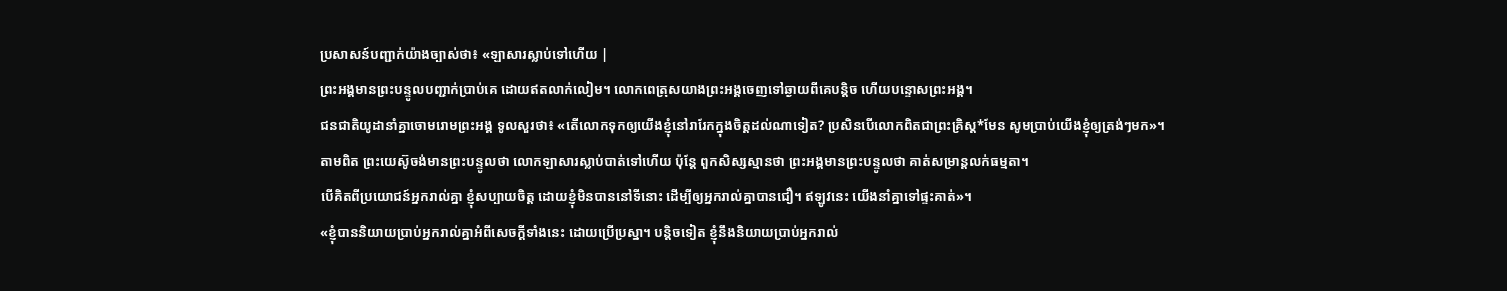ប្រសាសន៍បញ្ជាក់យ៉ាងច្បាស់ថា៖ «ឡាសារស្លាប់ទៅហើយ |
ព្រះអង្គមានព្រះបន្ទូលបញ្ជាក់ប្រាប់គេ ដោយឥតលាក់លៀម។ លោកពេត្រុសយាងព្រះអង្គចេញទៅឆ្ងាយពីគេបន្តិច ហើយបន្ទោសព្រះអង្គ។
ជនជាតិយូដានាំគ្នាចោមរោមព្រះអង្គ ទូលសួរថា៖ «តើលោកទុកឲ្យយើងខ្ញុំនៅរារែកក្នុងចិត្តដល់ណាទៀត? ប្រសិនបើលោកពិតជាព្រះគ្រិស្ត*មែន សូមប្រាប់យើងខ្ញុំឲ្យត្រង់ៗមក»។
តាមពិត ព្រះយេស៊ូចង់មានព្រះបន្ទូលថា លោកឡាសារស្លាប់បាត់ទៅហើយ ប៉ុន្តែ ពួកសិស្សស្មានថា ព្រះអង្គមានព្រះបន្ទូលថា គាត់សម្រាន្ដលក់ធម្មតា។
បើគិតពីប្រយោជន៍អ្នករាល់គ្នា ខ្ញុំសប្បាយចិត្ត ដោយខ្ញុំមិនបាននៅទីនោះ ដើម្បីឲ្យអ្នករាល់គ្នាបានជឿ។ ឥឡូវនេះ យើងនាំគ្នាទៅផ្ទះគាត់»។
«ខ្ញុំបាននិយាយប្រាប់អ្នករាល់គ្នាអំពីសេចក្ដីទាំងនេះ ដោយប្រើប្រស្នា។ បន្តិចទៀត ខ្ញុំនឹងនិយាយប្រាប់អ្នករាល់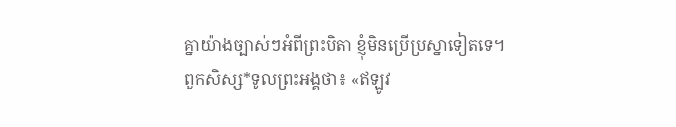គ្នាយ៉ាងច្បាស់ៗអំពីព្រះបិតា ខ្ញុំមិនប្រើប្រស្នាទៀតទេ។
ពួកសិស្ស*ទូលព្រះអង្គថា៖ «ឥឡូវ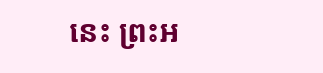នេះ ព្រះអ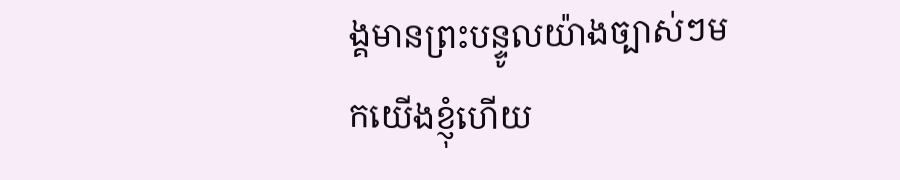ង្គមានព្រះបន្ទូលយ៉ាងច្បាស់ៗមកយើងខ្ញុំហើយ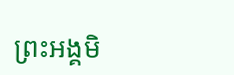ព្រះអង្គមិ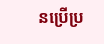នប្រើប្រ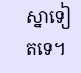ស្នាទៀតទេ។